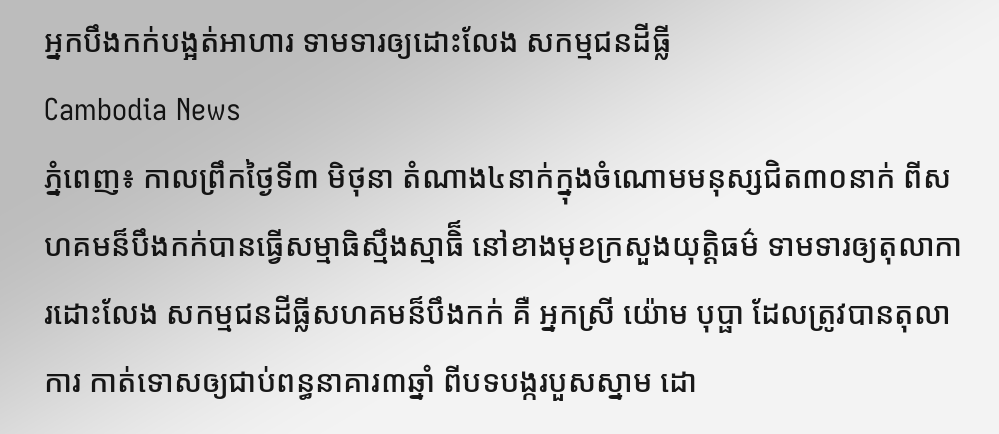អ្នកបឹងកក់បង្អត់អាហារ ទាមទារឲ្យដោះលែង សកម្មជនដីធ្លី
Cambodia News
ភ្នំពេញ៖ កាលព្រឹកថ្ងៃទី៣ មិថុនា តំណាង៤នាក់ក្នុងចំណោមមនុស្សជិត៣០នាក់ ពីសហគមន៏បឹងកក់បានធ្វើសម្មាធិស្មឹងស្មាធិ៏ នៅខាងមុខក្រសួងយុត្តិធម៌ ទាមទារឲ្យតុលាការដោះលែង សកម្មជនដីធ្លីសហគមន៏បឹងកក់ គឺ អ្នកស្រី យ៉ោម បុប្ផា ដែលត្រូវបានតុលាការ កាត់ទោសឲ្យជាប់ពន្ធនាគារ៣ឆ្នាំ ពីបទបង្ករបួសស្នាម ដោ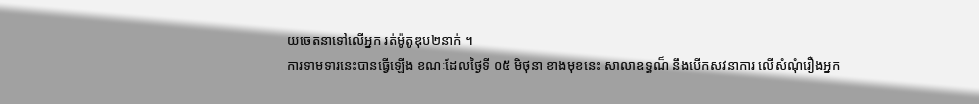យចេតនាទៅលើអ្នក រត់ម៉ូតូឌុប២នាក់ ។
ការទាមទារនេះបានធ្វើឡើង ខណៈដែលថ្ងៃទី ០៥ មិថុនា ខាងមុខនេះ សាលាឧទ្ធណ៏ នឹងបើកសវនាការ លើសំណុំរឿងអ្នក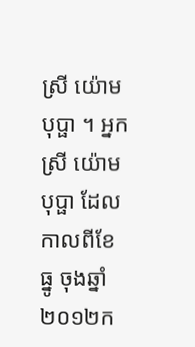ស្រី យ៉ោម បុប្ផា ។ អ្នកស្រី យ៉ោម បុប្ផា ដែលកាលពីខែ ធ្នូ ចុងឆ្នាំ ២០១២ក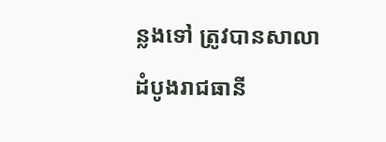ន្លងទៅ ត្រូវបានសាលាដំបូងរាជធានី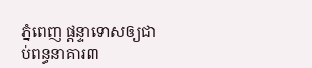ភ្នំពេញ ផ្តន្ទាទោសឲ្យជាប់ពន្ធនាគារ៣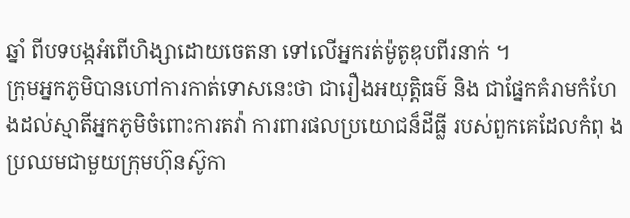ឆ្នាំ ពីបទបង្កអំពើហិង្សាដោយចេតនា ទៅលើអ្នករត់ម៉ូតូឌុបពីរនាក់ ។
ក្រុមអ្នកភូមិបានហៅការកាត់ទោសនេះថា ជារឿងអយុត្តិធម៌ និង ជាផ្នែកគំរាមកំហែងដល់ស្មាតីអ្នកភូមិចំពោះការតវ៉ា ការពារផលប្រយោជន៏ដីធ្លី របស់ពួកគេដែលកំពុ ង ប្រឈមជាមួយក្រុមហ៊ុនស៊ូកា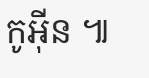កូអ៊ីន ៕